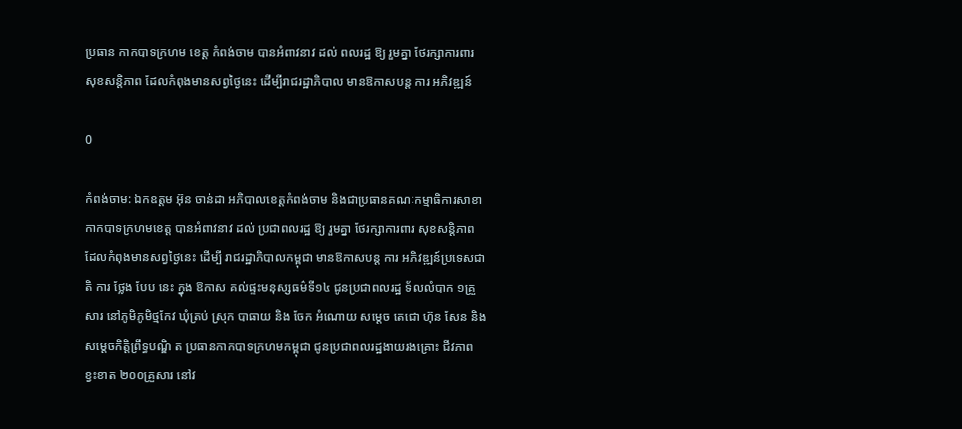ប្រធាន កាកបាទក្រហម ខេត្ត កំពង់ចាម បានអំពាវនាវ ដល់ ពលរដ្ឋ ឱ្យ រួមគ្នា ថែរក្សាការពារ សុខសន្តិភាព ដែលកំពុងមានសព្វថ្ងៃនេះ ដើម្បីរាជរដ្ឋាភិបាល មានឱកាសបន្ត ការ អភិវឌ្ឍន៍

0

កំពង់ចាម: ឯកឧត្តម អ៊ុន ចាន់ដា អភិបាលខេត្តកំពង់ចាម និងជាប្រធានគណៈកម្មាធិការសាខាកាកបាទក្រហមខេត្ត បានអំពាវនាវ ដល់ ប្រជាពលរដ្ឋ ឱ្យ រួមគ្នា ថែរក្សាការពារ សុខសន្តិភាព ដែលកំពុងមានសព្វថ្ងៃនេះ ដើម្បី រាជរដ្ឋាភិបាលកម្ពុជា មានឱកាសបន្ត ការ អភិវឌ្ឍន៍ប្រទេសជាតិ ការ ថ្លែង បែប នេះ ក្នុង ឱកាស គល់ផ្ទះមនុស្សធម៌ទី១៤ ជូនប្រជាពលរដ្ឋ ទ័លលំបាក ១គ្រួសារ នៅភូមិភូមិថ្មកែវ ឃុំត្រប់ ស្រុក បាធាយ និង ចែក អំណោយ សម្តេច តេជោ ហ៊ុន សែន និង សម្តេចកិត្តិព្រឹទ្ធបណ្ឌិ ត ប្រធានកាកបាទក្រហមកម្ពុជា ជូនប្រជាពលរដ្ឋងាយរងគ្រោះ ជីវភាព ខ្វះខាត ២០០គ្រួសារ នៅវ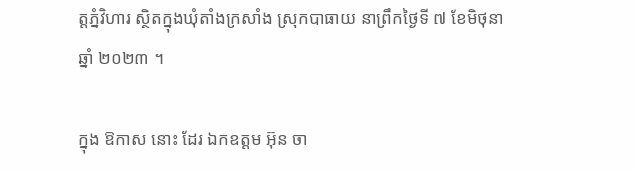ត្តភ្នំវិហារ ស្ថិតក្នុងឃុំតាំងក្រសាំង ស្រុកបាធាយ នាព្រឹកថ្ងៃទី ៧ ខែមិថុនា ឆ្នាំ ២០២៣ ។

ក្នុង ឱកាស នោះ ដែរ ឯកឧត្ដម អ៊ុន ចា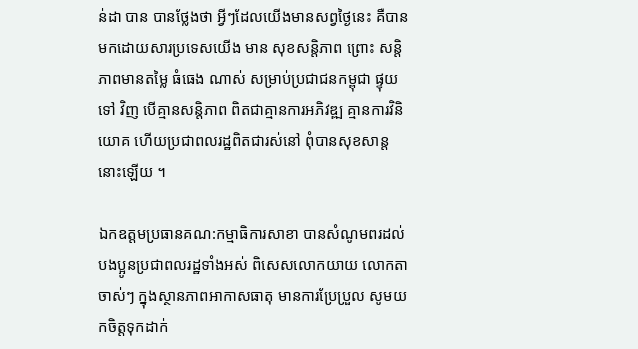ន់ដា បាន បានថ្លែងថា អ្វីៗដែលយើងមានសព្វថ្ងៃនេះ គឺបានមកដោយសារប្រទេសយើង មាន សុខសន្តិភាព ព្រោះ សន្តិភាពមានតម្លៃ ធំធេង ណាស់ សម្រាប់ប្រជាជនកម្ពុជា ផ្ទុយ ទៅ វិញ បើគ្មានសន្តិភាព ពិតជាគ្មានការអភិវឌ្ឍ គ្មានការវិនិយោគ ហើយប្រជាពលរដ្ឋពិតជារស់នៅ ពុំបានសុខសាន្ត នោះឡើយ ។

ឯកឧត្តមប្រធានគណ:កម្មាធិការសាខា បានសំណូមពរដល់បងប្អូនប្រជាពលរដ្ឋទាំងអស់ ពិសេសលោកយាយ លោកតា ចាស់ៗ ក្នុងស្ថានភាពអាកាសធាតុ មានការប្រែប្រួល សូមយកចិត្តទុកដាក់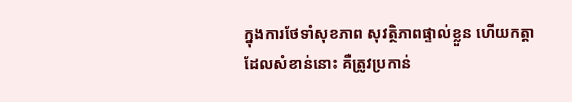ក្នុងការថែទាំសុខភាព សុវត្ថិភាពផ្ទាល់ខ្លួន ហើយកត្តាដែលសំខាន់នោះ គឺត្រូវប្រកាន់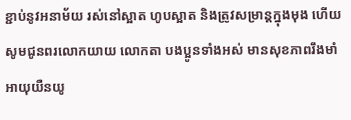ខ្ជាប់នូវអនាម័យ រស់នៅស្អាត ហូបស្អាត និងត្រូវសម្រាន្តក្នុងមុង ហើយសូមជូនពរលោកយាយ លោកតា បងប្អូនទាំងអស់ មានសុខភាពរឹងមាំ អាយុយឺនយូ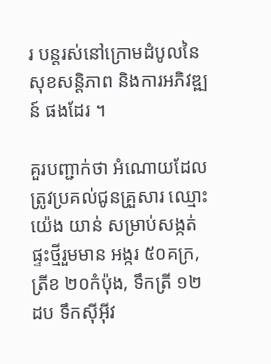រ បន្តរស់នៅក្រោមដំបូលនៃសុខសន្តិភាព និងការអភិវឌ្ឍន៍ ផងដែរ ។

គួរបញ្ជាក់ថា អំណោយដែលត្រូវប្រគល់ជូនគ្រួសារ ឈ្មោះ យ៉េង យាន់ សម្រាប់សង្កត់ផ្ទះថ្មីរួមមាន អង្ករ ៥០គក្រ, ត្រីខ ២០កំប៉ុង, ទឹកត្រី ១២ដប ទឹកស៊ីអ៊ីវ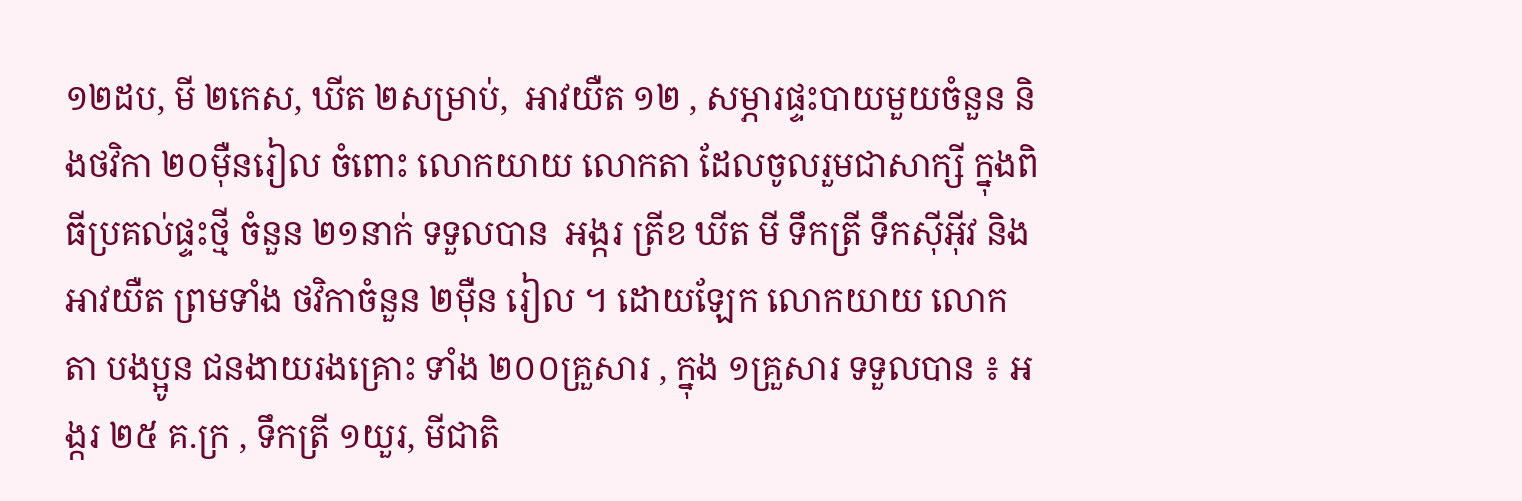១២ដប, មី ២កេស, ឃីត ២សម្រាប់,  អាវយឺត ១២ , សម្ភារផ្ទះបាយមួយចំនួន និងថវិកា ២០ម៉ឺនរៀល ចំពោះ លោកយាយ លោកតា ដែលចូលរួមជាសាក្សី ក្នុងពិធីប្រគល់ផ្ទះថ្មី ចំនួន ២១នាក់ ទទួលបាន  អង្ករ ត្រីខ ឃីត មី ទឹកត្រី ទឹកស៊ីអ៊ីវ និង អាវយឺត ព្រមទាំង ថវិកាចំនួន ២ម៉ឺន រៀល ។ ដោយឡែក លោកយាយ លោកតា បងប្អូន ជនងាយរងគ្រោះ ទាំង ២០០គ្រួសារ , ក្នុង ១គ្រួសារ ទទួលបាន ៖ អង្ករ ២៥ គ.ក្រ , ទឹកត្រី ១យួរ, មីជាតិ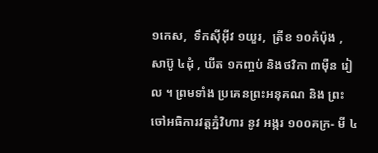១កេស,  ទឹកស៊ីអ៊ីវ ១យួរ,  ត្រីខ ១០កំប៉ុង , សាប៊ូ ៤ដុំ , ឃីត ១កញ្ចប់ និងថវិកា ៣ម៉ឺន រៀល ។ ព្រមទាំង ប្រគេនព្រះអនុគណ និង ព្រះចៅអធិការវត្តភ្នំវិហារ នូវ អង្ករ ១០០គក្រ- មី ៤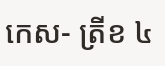កេស- ត្រីខ ៤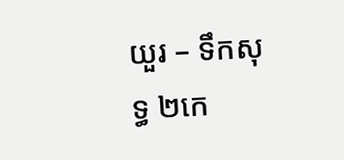យួរ – ទឹកសុទ្ធ ២កេ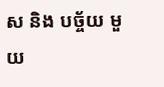ស និង បច្ច័យ មួយ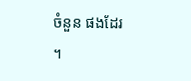ចំនួន ផងដែរ ។